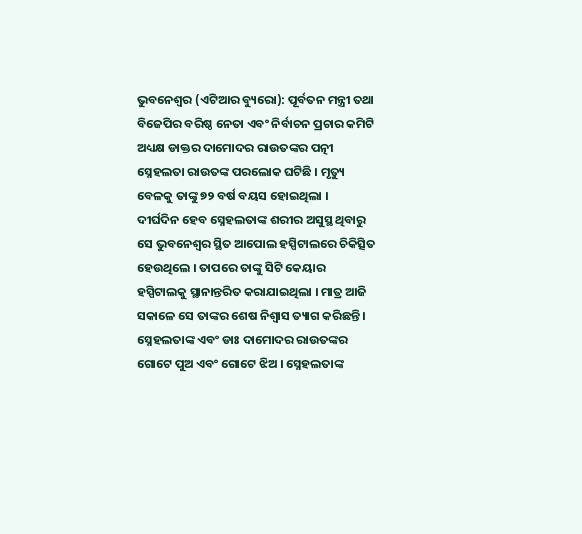ଭୁବନେଶ୍ୱର (ଏଟିଆର ବ୍ୟୁରୋ): ପୂର୍ବତନ ମନ୍ତ୍ରୀ ତଥା ବିଜେପିର ବରିଷ୍ଠ ନେତା ଏବଂ ନିର୍ବାଚନ ପ୍ରଚାର କମିଟି ଅଧ୍ୟକ୍ଷ ଡାକ୍ତର ଦାମୋଦର ରାଉତଙ୍କର ପତ୍ନୀ ସ୍ନେହଲତା ରାଉତଙ୍କ ପରଲୋକ ଘଟିଛି । ମୃତ୍ୟୁ ବେଳକୁ ତାଙ୍କୁ ୭୨ ବର୍ଷ ବୟସ ହୋଇଥିଲା ।
ଦୀର୍ଘଦିନ ହେବ ସ୍ନେହଲତାଙ୍କ ଶରୀର ଅସୁସ୍ଥ ଥିବାରୁ ସେ ଭୁବନେଶ୍ୱର ସ୍ଥିତ ଆପୋଲ ହସ୍ପିଟାଲରେ ଚିକିତ୍ସିତ ହେଉଥିଲେ । ତାପରେ ତାଙ୍କୁ ସିଟି କେୟାର ହସ୍ପିଟାଲକୁ ସ୍ଥାନାନ୍ତରିତ କରାଯାଇଥିଲା । ମାତ୍ର ଆଜି ସକାଳେ ସେ ତାଙ୍କର ଶେଷ ନିଶ୍ୱାସ ତ୍ୟାଗ କରିଛନ୍ତି ।
ସ୍ନେହଲତାଙ୍କ ଏବଂ ଡାଃ ଦାମୋଦର ରାଉତଙ୍କର ଗୋଟେ ପୁଅ ଏବଂ ଗୋଟେ ଝିଅ । ସ୍ନେହଲତାଙ୍କ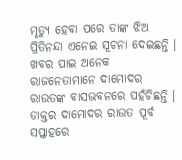ମୃତ୍ୟୁ ହେବା ପରେ ତାଙ୍କ ଝିଅ ପ୍ରିତିନନ୍ଦା ଏନେଇ ସୂଚନା ଦେଇଛନ୍ତି । ଖବର ପାଇ ଅନେକ ରାଜନେତାମାନେ ଦାମୋଦର ରାଉତଙ୍କ ବାସଭବନରେ ପହଁଚିଛନ୍ତି ।
ଡାକ୍ତର ଦାମୋଦର ରାଉତ ପୂର୍ବ ସପ୍ତାହରେ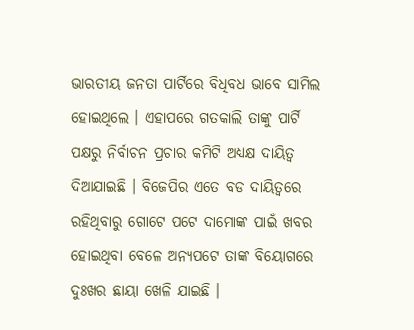ଭାରତୀୟ ଜନତା ପାର୍ଟିରେ ବିଧିବଧ ଭାବେ ସାମିଲ ହୋଇଥିଲେ । ଏହାପରେ ଗତକାଲି ତାଙ୍କୁ ପାର୍ଟି ପକ୍ଷରୁ ନିର୍ବାଚନ ପ୍ରଚାର କମିଟି ଅଧ୍ୟକ୍ଷ ଦାୟିତ୍ୱ ଦିଆଯାଇଛି । ବିଜେପିର ଏତେ ବଡ ଦାୟିତ୍ୱରେ ରହିଥିବାରୁ ଗୋଟେ ପଟେ ଦାମୋଙ୍କ ପାଇଁ ଖବର ହୋଇଥିବା ବେଳେ ଅନ୍ୟପଟେ ତାଙ୍କ ବିୟୋଗରେ ଦୁଃଖର ଛାୟା ଖେଳି ଯାଇଛି ।